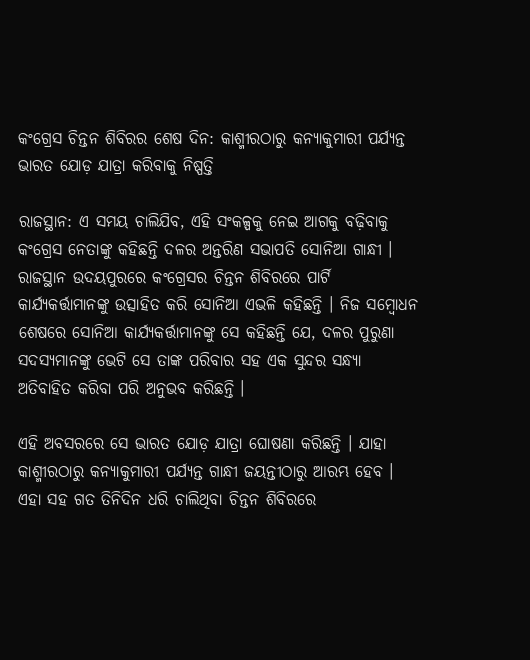କଂଗ୍ରେସ ଚିନ୍ତନ ଶିବିରର ଶେଷ ଦିନ: କାଶ୍ମୀରଠାରୁ କନ୍ୟାକୁମାରୀ ପର୍ଯ୍ୟନ୍ତ ଭାରତ ଯୋଡ଼ ଯାତ୍ରା କରିବାକୁ ନିଷ୍ପତ୍ତି

ରାଜସ୍ଥାନ: ଏ ସମୟ ଚାଲିଯିବ, ଏହି ସଂକଳ୍ପକୁ ନେଇ ଆଗକୁ ବଢ଼ିବାକୁ କଂଗ୍ରେସ ନେତାଙ୍କୁ କହିଛନ୍ତି ଦଳର ଅନ୍ତରିଣ ସଭାପତି ସୋନିଆ ଗାନ୍ଧୀ । ରାଜସ୍ଥାନ ଉଦୟପୁରରେ କଂଗ୍ରେସର ଚିନ୍ତନ ଶିବିରରେ ପାର୍ଟି କାର୍ଯ୍ୟକର୍ତ୍ତାମାନଙ୍କୁ ଉତ୍ସାହିତ କରି ସୋନିଆ ଏଭଳି କହିଛନ୍ତି । ନିଜ ସମ୍ବୋଧନ ଶେଷରେ ସୋନିଆ କାର୍ଯ୍ୟକର୍ତ୍ତାମାନଙ୍କୁ ସେ କହିଛନ୍ତି ଯେ, ଦଳର ପୁରୁଣା ସଦସ୍ୟମାନଙ୍କୁ ଭେଟି ସେ ତାଙ୍କ ପରିବାର ସହ ଏକ ସୁନ୍ଦର ସନ୍ଧ୍ୟା ଅତିବାହିତ କରିବା ପରି ଅନୁଭବ କରିଛନ୍ତି ।

ଏହି ଅବସରରେ ସେ ଭାରତ ଯୋଡ଼ ଯାତ୍ରା ଘୋଷଣା କରିଛନ୍ତି । ଯାହା କାଶ୍ମୀରଠାରୁ କନ୍ୟାକୁମାରୀ ପର୍ଯ୍ୟନ୍ତ ଗାନ୍ଧୀ ଜୟନ୍ତୀଠାରୁ ଆରମ୍ଭ ହେବ । ଏହା ସହ ଗତ ତିନିଦିନ ଧରି ଚାଲିଥିବା ଚିନ୍ତନ ଶିବିରରେ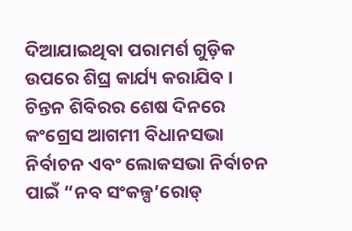ଦିଆଯାଇଥିବା ପରାମର୍ଶ ଗୁଡ଼ିକ ଉପରେ ଶିଘ୍ର କାର୍ଯ୍ୟ କରାଯିବ । ଚିନ୍ତନ ଶିବିରର ଶେଷ ଦିନରେ କଂଗ୍ରେସ ଆଗମୀ ବିଧାନସଭା ନିର୍ବାଚନ ଏବଂ ଲୋକସଭା ନିର୍ବାଚନ ପାଇଁ “ନବ ସଂକଳ୍ପ’ରୋଡ୍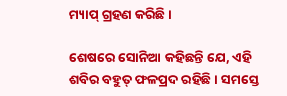ମ୍ୟାପ୍ ଗ୍ରହଣ କରିଛି ।

ଶେଷରେ ସୋନିଆ କହିଛନ୍ତି ଯେ, ଏହି ଶବିର ବହୁତ୍ ଫଳପ୍ରଦ ରହିଛି । ସମସ୍ତେ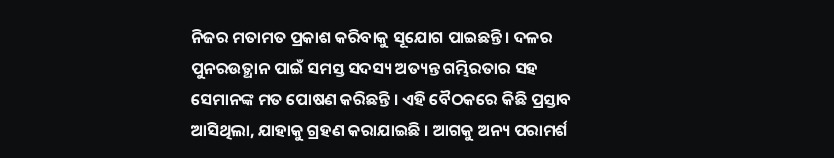ନିଜର ମତାମତ ପ୍ରକାଶ କରିବାକୁ ସୂଯୋଗ ପାଇଛନ୍ତି । ଦଳର ପୁନରଉତ୍ଥାନ ପାଇଁ ସମସ୍ତ ସଦସ୍ୟ ଅତ୍ୟନ୍ତ ଗମ୍ଭିରତାର ସହ ସେମାନଙ୍କ ମତ ପୋଷଣ କରିଛନ୍ତି । ଏହି ବୈଠକରେ କିଛି ପ୍ରସ୍ତାବ ଆସିଥିଲା, ଯାହାକୁ ଗ୍ରହଣ କରାଯାଇଛି । ଆଗକୁ ଅନ୍ୟ ପରାମର୍ଶ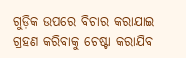ଗୁଡ଼ିକ ଉପରେ ବିଚାର କରାଯାଇ ଗ୍ରହଣ କରିବାକୁ ଚେଷ୍ଟା କରାଯିବ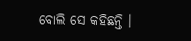ବୋଲି ସେ କହିଛନ୍ତି ।